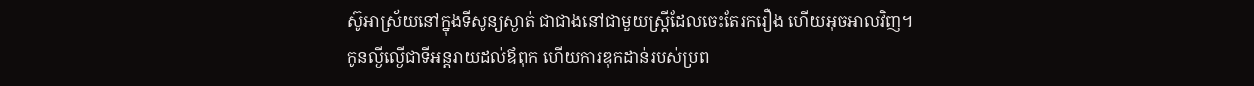ស៊ូអាស្រ័យនៅក្នុងទីសូន្យស្ងាត់ ជាជាងនៅជាមួយស្ត្រីដែលចេះតែរករឿង ហើយអុចអាលវិញ។
កូនល្ងីល្ងើជាទីអន្តរាយដល់ឪពុក ហើយការឌុកដាន់របស់ប្រព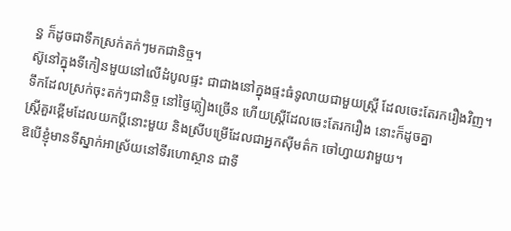ន្ធ ក៏ដូចជាទឹកស្រក់តក់ៗមកជានិច្ច។
ស៊ូនៅក្នុងទីកៀនមួយនៅលើដំបូលផ្ទះ ជាជាងនៅក្នុងផ្ទះធំទូលាយជាមួយស្ត្រី ដែលចេះតែរករឿងវិញ។
ទឹកដែលស្រក់ចុះតក់ៗជានិច្ច នៅថ្ងៃភ្លៀងច្រើន ហើយស្ត្រីដែលចេះតែរករឿង នោះក៏ដូចគ្នា
ស្ត្រីគួរខ្ពើមដែលយកប្តីនោះមួយ និងស្រីបម្រើដែលជាអ្នកស៊ីមត៌ក ចៅហ្វាយវាមួយ។
ឱបើខ្ញុំមានទីស្នាក់អាស្រ័យនៅទីរហោស្ថាន ជាទី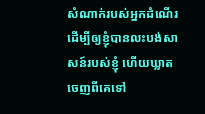សំណាក់របស់អ្នកដំណើរ ដើម្បីឲ្យខ្ញុំបានលះបង់សាសន៍របស់ខ្ញុំ ហើយឃ្លាតចេញពីគេទៅ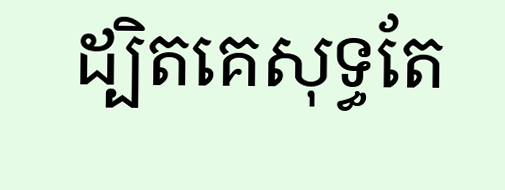ដ្បិតគេសុទ្ធតែ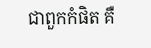ជាពួកកំផិត គឺ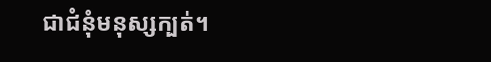ជាជំនុំមនុស្សក្បត់។